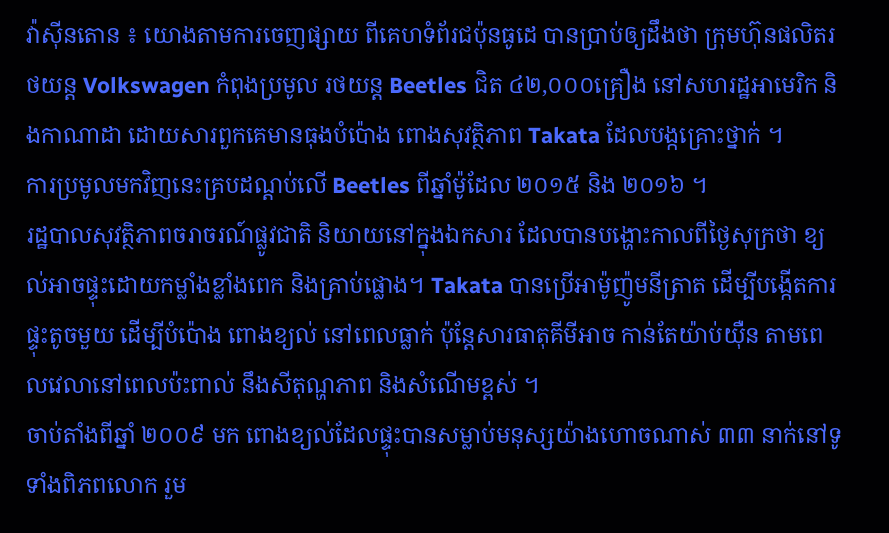វ៉ាស៊ីនតោន ៖ យោងតាមការចេញផ្សាយ ពីគេហទំព័រជប៉ុនធូដេ បានប្រាប់ឲ្យដឹងថា ក្រុមហ៊ុនផលិតរថយន្ត Volkswagen កំពុងប្រមូល រថយន្ត Beetles ជិត ៤២,០០០គ្រឿង នៅសហរដ្ឋអាមេរិក និងកាណាដា ដោយសារពួកគេមានធុងបំប៉ោង ពោងសុវត្ថិភាព Takata ដែលបង្កគ្រោះថ្នាក់ ។
ការប្រមូលមកវិញនេះគ្របដណ្តប់លើ Beetles ពីឆ្នាំម៉ូដែល ២០១៥ និង ២០១៦ ។
រដ្ឋបាលសុវត្ថិភាពចរាចរណ៍ផ្លូវជាតិ និយាយនៅក្នុងឯកសារ ដែលបានបង្ហោះកាលពីថ្ងៃសុក្រថា ខ្យល់អាចផ្ទុះដោយកម្លាំងខ្លាំងពេក និងគ្រាប់ផ្លោង។ Takata បានប្រើអាម៉ូញ៉ូមនីត្រាត ដើម្បីបង្កើតការផ្ទុះតូចមួយ ដើម្បីបំប៉ោង ពោងខ្យល់ នៅពេលធ្លាក់ ប៉ុន្តែសារធាតុគីមីអាច កាន់តែយ៉ាប់យ៉ឺន តាមពេលវេលានៅពេលប៉ះពាល់ នឹងសីតុណ្ហភាព និងសំណើមខ្ពស់ ។
ចាប់តាំងពីឆ្នាំ ២០០៩ មក ពោងខ្យល់ដែលផ្ទុះបានសម្លាប់មនុស្សយ៉ាងហោចណាស់ ៣៣ នាក់នៅទូទាំងពិភពលោក រួម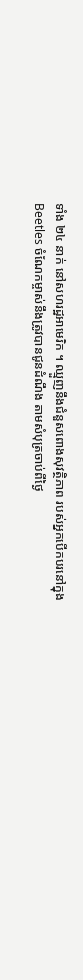ទាំង ២៤ នាក់ នៅសហរដ្ឋអាមេរិក ។ ឈ្មួញនឹងជំនួសពោងសុវត្ថិភាព របស់អ្នកបើកបរនៅក្នុង Beetles ចំណែកម្ចាស់នឹងត្រូវបានជូនដំណឹង តាមសំបុត្រចាប់ពីថ្ងៃ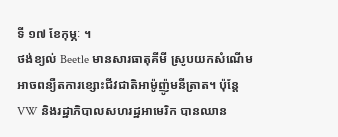ទី ១៧ ខែកុម្ភៈ ។
ថង់ខ្យល់ Beetle មានសារធាតុគីមី ស្រូបយកសំណើមអាចពន្យឺតការខ្សោះជីវជាតិអាម៉ូញ៉ូមនីត្រាត។ ប៉ុន្តែ VW និងរដ្ឋាភិបាលសហរដ្ឋអាមេរិក បានឈាន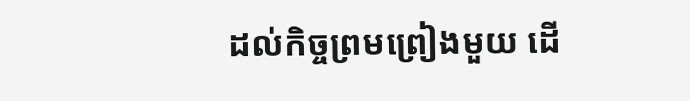ដល់កិច្ចព្រមព្រៀងមួយ ដើ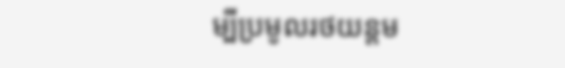ម្បីប្រមូលរថយន្តម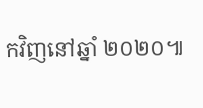កវិញនៅឆ្នាំ ២០២០៕